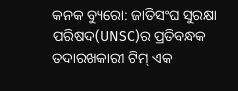କନକ ବ୍ୟୁରୋ: ଜାତିସଂଘ ସୁରକ୍ଷା ପରିଷଦ(UNSC)ର ପ୍ରତିବନ୍ଧକ ତଦାରଖକାରୀ ଟିମ୍ ଏକ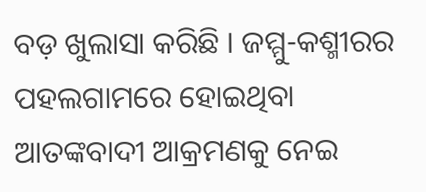ବଡ଼ ଖୁଲାସା କରିଛି । ଜମ୍ମୁ-କଶ୍ମୀରର ପହଲଗାମରେ ହୋଇଥିବା ଆତଙ୍କବାଦୀ ଆକ୍ରମଣକୁ ନେଇ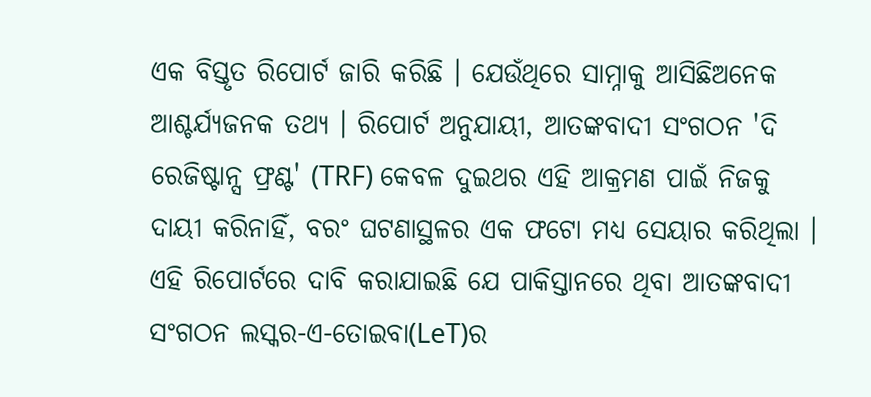ଏକ ବିସ୍ତୃତ ରିପୋର୍ଟ ଜାରି କରିଛି । ଯେଉଁଥିରେ ସାମ୍ନାକୁ ଆସିଛିଅନେକ ଆଶ୍ଚର୍ଯ୍ୟଜନକ ତଥ୍ୟ । ରିପୋର୍ଟ ଅନୁଯାୟୀ, ଆତଙ୍କବାଦୀ ସଂଗଠନ 'ଦି ରେଜିଷ୍ଟାନ୍ସ ଫ୍ରଣ୍ଟ' (TRF) କେବଳ ଦୁଇଥର ଏହି ଆକ୍ରମଣ ପାଇଁ ନିଜକୁ ଦାୟୀ କରିନାହିଁ, ବରଂ ଘଟଣାସ୍ଥଳର ଏକ ଫଟୋ ମଧ୍ୟ ସେୟାର କରିଥିଲା । ଏହି ରିପୋର୍ଟରେ ଦାବି କରାଯାଇଛି ଯେ ପାକିସ୍ତାନରେ ଥିବା ଆତଙ୍କବାଦୀ ସଂଗଠନ ଲସ୍କର-ଏ-ତୋଇବା(LeT)ର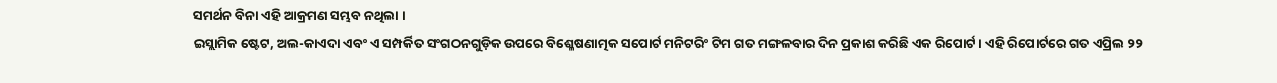ସମର୍ଥନ ବିନା ଏହି ଆକ୍ରମଣ ସମ୍ଭବ ନଥିଲା ।
ଇସ୍ଲାମିକ ଷ୍ଟେଟ, ଅଲ-କାଏଦା ଏବଂ ଏ ସମ୍ପର୍କିତ ସଂଗଠନଗୁଡ଼ିକ ଉପରେ ବିଶ୍ଳେଷଣାତ୍ମକ ସପୋର୍ଟ ମନିଟରିଂ ଟିମ ଗତ ମଙ୍ଗଳବାର ଦିନ ପ୍ରକାଶ କରିଛି ଏକ ରିପୋର୍ଟ । ଏହି ରିପୋର୍ଟରେ ଗତ ଏପ୍ରିଲ ୨୨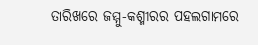ତାରିଖରେ ଜମ୍ମୁ-କଶ୍ମୀରର ପହଲଗାମରେ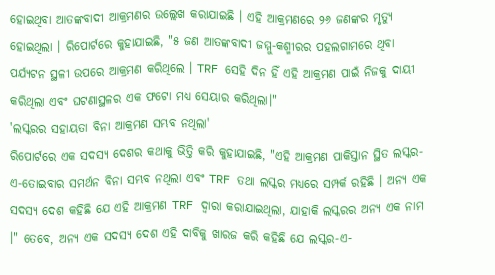ହୋଇଥିବା ଆତଙ୍କବାଦୀ ଆକ୍ରମଣର ଉଲ୍ଲେଖ କରାଯାଇଛି । ଏହି ଆକ୍ରମଣରେ ୨୬ ଜଣଙ୍କର ମୃତ୍ୟୁ ହୋଇଥିଲା । ରିପୋର୍ଟରେ କୁହାଯାଇଛି, "୫ ଜଣ ଆତଙ୍କବାଦୀ ଜମ୍ମୁ-କଶ୍ମୀରର ପହଲଗାମରେ ଥିବା ପର୍ଯ୍ୟଟନ ସ୍ଥଳୀ ଉପରେ ଆକ୍ରମଣ କରିଥିଲେ । TRF ସେହି ଦିନ ହିଁ ଏହି ଆକ୍ରମଣ ପାଇଁ ନିଜକୁ ଦାୟୀ କରିଥିଲା ଏବଂ ଘଟଣାସ୍ଥଳର ଏକ ଫଟୋ ମଧ୍ୟ ସେୟାର କରିଥିଲା।"
'ଲସ୍କରର ସହାୟତା ବିନା ଆକ୍ରମଣ ସମ୍ଭବ ନଥିଲା'
ରିପୋର୍ଟରେ ଏକ ସଦସ୍ୟ ଦେଶର କଥାକୁ ଭିତ୍ତି କରି କୁହାଯାଇଛି, "ଏହି ଆକ୍ରମଣ ପାକିସ୍ତାନ ସ୍ଥିତ ଲସ୍କର-ଏ-ତୋଇବାର ସମର୍ଥନ ବିନା ସମ୍ଭବ ନଥିଲା ଏବଂ TRF ତଥା ଲସ୍କର ମଧ୍ୟରେ ସମ୍ପର୍କ ରହିଛି । ଅନ୍ୟ ଏକ ସଦସ୍ୟ ଦେଶ କହିଛି ଯେ ଏହି ଆକ୍ରମଣ TRF ଦ୍ୱାରା କରାଯାଇଥିଲା, ଯାହାକି ଲସ୍କରର ଅନ୍ୟ ଏକ ନାମ ।" ତେବେ, ଅନ୍ୟ ଏକ ସଦସ୍ୟ ଦେଶ ଏହି ଦାବିକୁ ଖାରଜ କରି କହିଛି ଯେ ଲସ୍କର-ଏ-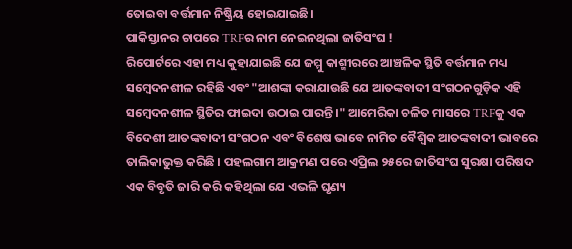ତୋଇବା ବର୍ତ୍ତମାନ ନିଷ୍କ୍ରିୟ ହୋଇଯାଇଛି।
ପାକିସ୍ତାନର ଚାପରେ TRFର ନାମ ନେଇନଥିଲା ଜାତିସଂଘ !
ରିପୋର୍ଟରେ ଏହା ମଧ୍ୟ କୁହାଯାଇଛି ଯେ ଜମ୍ମୁ କାଶ୍ମୀରରେ ଆଞ୍ଚଳିକ ସ୍ଥିତି ବର୍ତ୍ତମାନ ମଧ୍ୟ ସମ୍ବେଦନଶୀଳ ରହିଛି ଏବଂ "ଆଶଙ୍କା କରାଯାଉଛି ଯେ ଆତଙ୍କବାଦୀ ସଂଗଠନଗୁଡ଼ିକ ଏହି ସମ୍ବେଦନଶୀଳ ସ୍ଥିତିର ଫାଇଦା ଉଠାଇ ପାରନ୍ତି ।" ଆମେରିକା ଚଳିତ ମାସରେ TRFକୁ ଏକ ବିଦେଶୀ ଆତଙ୍କବାଦୀ ସଂଗଠନ ଏବଂ ବିଶେଷ ଭାବେ ନାମିତ ବୈଶ୍ୱିକ ଆତଙ୍କବାଦୀ ଭାବରେ ତାଲିକାଭୁକ୍ତ କରିଛି । ପହଲଗାମ ଆକ୍ରମଣ ପରେ ଏପ୍ରିଲ ୨୫ରେ ଜାତିସଂଘ ସୁରକ୍ଷା ପରିଷଦ ଏକ ବିବୃତି ଜାରି କରି କହିଥିଲା ଯେ ଏଭଳି ଘୃଣ୍ୟ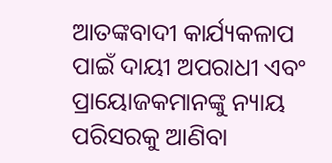ଆତଙ୍କବାଦୀ କାର୍ଯ୍ୟକଳାପ ପାଇଁ ଦାୟୀ ଅପରାଧୀ ଏବଂ ପ୍ରାୟୋଜକମାନଙ୍କୁ ନ୍ୟାୟ ପରିସରକୁ ଆଣିବା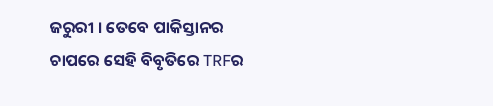ଜରୁରୀ । ତେବେ ପାକିସ୍ତାନର ଚାପରେ ସେହି ବିବୃତିରେ TRFର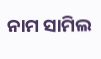ନାମ ସାମିଲ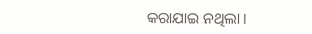କରାଯାଇ ନଥିଲା ।